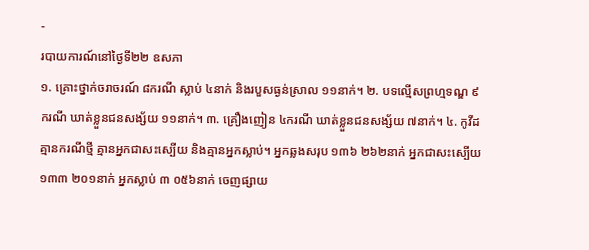-
របាយការណ៍នៅថ្ងៃទី២២ ឧសភា
១. គ្រោះថ្នាក់ចរាចរណ៍ ៨ករណី ស្លាប់ ៤នាក់ និងរបួសធ្ងន់ស្រាល ១១នាក់។ ២. បទល្មើសព្រហ្មទណ្ឌ ៩ករណី ឃាត់ខ្លួនជនសង្ស័យ ១១នាក់។ ៣. គ្រឿងញៀន ៤ករណី ឃាត់ខ្លួនជនសង្ស័យ ៧នាក់។ ៤. កូវីដ គ្មានករណីថ្មី គ្មានអ្នកជាសះស្បើយ និងគ្មានអ្នកស្លាប់។ អ្នកឆ្លងសរុប ១៣៦ ២៦២នាក់ អ្នកជាសះស្បើយ ១៣៣ ២០១នាក់ អ្នកស្លាប់ ៣ ០៥៦នាក់ ចេញផ្សាយ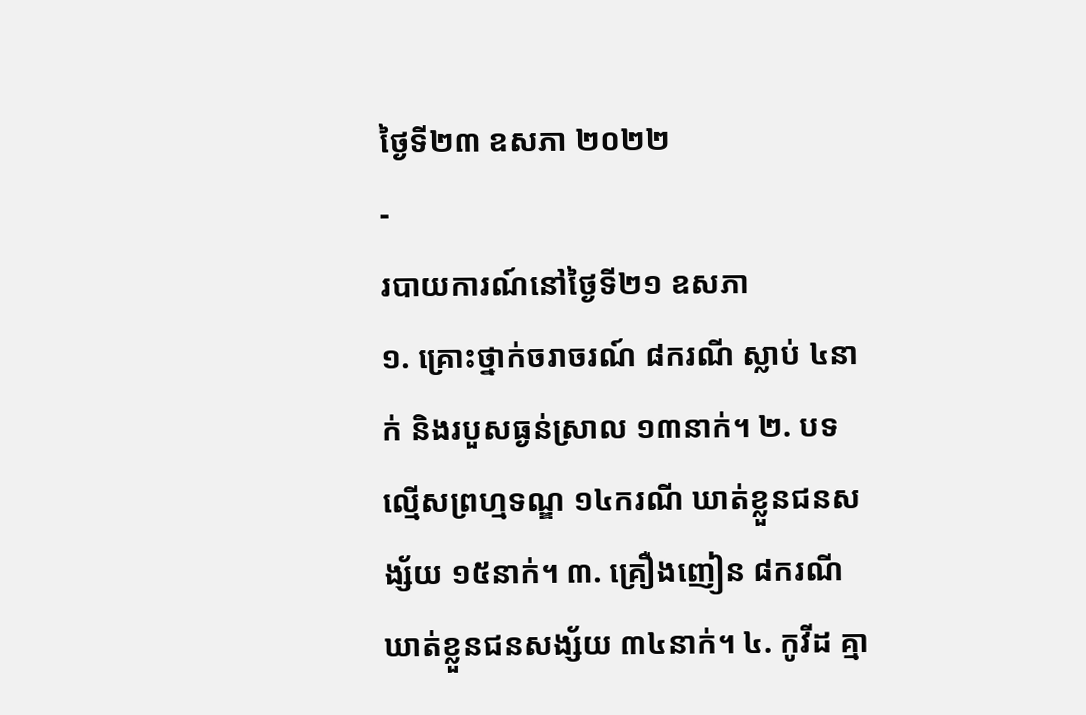ថ្ងៃទី២៣ ឧសភា ២០២២
-
របាយការណ៍នៅថ្ងៃទី២១ ឧសភា
១. គ្រោះថ្នាក់ចរាចរណ៍ ៨ករណី ស្លាប់ ៤នាក់ និងរបួសធ្ងន់ស្រាល ១៣នាក់។ ២. បទល្មើសព្រហ្មទណ្ឌ ១៤ករណី ឃាត់ខ្លួនជនសង្ស័យ ១៥នាក់។ ៣. គ្រឿងញៀន ៨ករណី ឃាត់ខ្លួនជនសង្ស័យ ៣៤នាក់។ ៤. កូវីដ គ្មា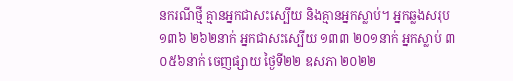នករណីថ្មី គ្មានអ្នកជាសះស្បើយ និងគ្មានអ្នកស្លាប់។ អ្នកឆ្លងសរុប ១៣៦ ២៦២នាក់ អ្នកជាសះស្បើយ ១៣៣ ២០១នាក់ អ្នកស្លាប់ ៣ ០៥៦នាក់ ចេញផ្សាយ ថ្ងៃទី២២ ឧសភា ២០២២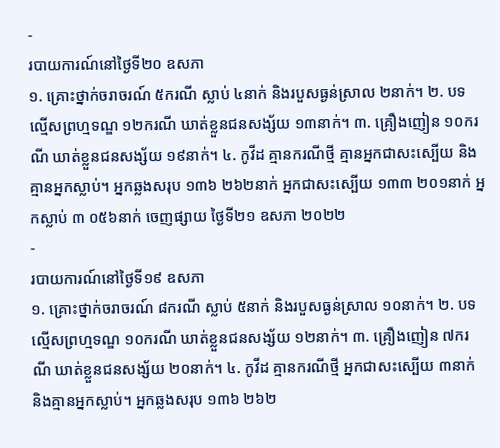-
របាយការណ៍នៅថ្ងៃទី២០ ឧសភា
១. គ្រោះថ្នាក់ចរាចរណ៍ ៥ករណី ស្លាប់ ៤នាក់ និងរបួសធ្ងន់ស្រាល ២នាក់។ ២. បទល្មើសព្រហ្មទណ្ឌ ១២ករណី ឃាត់ខ្លួនជនសង្ស័យ ១៣នាក់។ ៣. គ្រឿងញៀន ១០ករណី ឃាត់ខ្លួនជនសង្ស័យ ១៩នាក់។ ៤. កូវីដ គ្មានករណីថ្មី គ្មានអ្នកជាសះស្បើយ និងគ្មានអ្នកស្លាប់។ អ្នកឆ្លងសរុប ១៣៦ ២៦២នាក់ អ្នកជាសះស្បើយ ១៣៣ ២០១នាក់ អ្នកស្លាប់ ៣ ០៥៦នាក់ ចេញផ្សាយ ថ្ងៃទី២១ ឧសភា ២០២២
-
របាយការណ៍នៅថ្ងៃទី១៩ ឧសភា
១. គ្រោះថ្នាក់ចរាចរណ៍ ៨ករណី ស្លាប់ ៥នាក់ និងរបួសធ្ងន់ស្រាល ១០នាក់។ ២. បទល្មើសព្រហ្មទណ្ឌ ១០ករណី ឃាត់ខ្លួនជនសង្ស័យ ១២នាក់។ ៣. គ្រឿងញៀន ៧ករណី ឃាត់ខ្លួនជនសង្ស័យ ២០នាក់។ ៤. កូវីដ គ្មានករណីថ្មី អ្នកជាសះស្បើយ ៣នាក់ និងគ្មានអ្នកស្លាប់។ អ្នកឆ្លងសរុប ១៣៦ ២៦២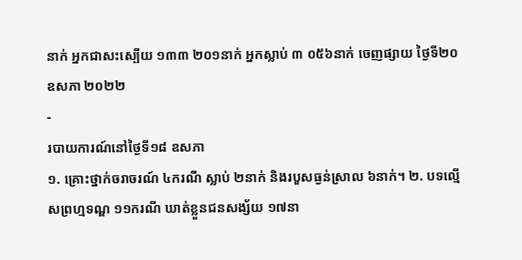នាក់ អ្នកជាសះស្បើយ ១៣៣ ២០១នាក់ អ្នកស្លាប់ ៣ ០៥៦នាក់ ចេញផ្សាយ ថ្ងៃទី២០ ឧសភា ២០២២
-
របាយការណ៍នៅថ្ងៃទី១៨ ឧសភា
១. គ្រោះថ្នាក់ចរាចរណ៍ ៤ករណី ស្លាប់ ២នាក់ និងរបួសធ្ងន់ស្រាល ៦នាក់។ ២. បទល្មើសព្រហ្មទណ្ឌ ១១ករណី ឃាត់ខ្លួនជនសង្ស័យ ១៧នា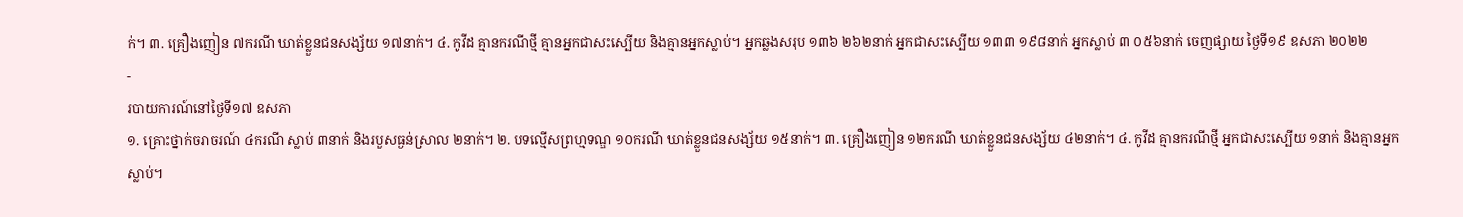ក់។ ៣. គ្រឿងញៀន ៧ករណី ឃាត់ខ្លួនជនសង្ស័យ ១៧នាក់។ ៤. កូវីដ គ្មានករណីថ្មី គ្មានអ្នកជាសះស្បើយ និងគ្មានអ្នកស្លាប់។ អ្នកឆ្លងសរុប ១៣៦ ២៦២នាក់ អ្នកជាសះស្បើយ ១៣៣ ១៩៨នាក់ អ្នកស្លាប់ ៣ ០៥៦នាក់ ចេញផ្សាយ ថ្ងៃទី១៩ ឧសភា ២០២២
-
របាយការណ៍នៅថ្ងៃទី១៧ ឧសភា
១. គ្រោះថ្នាក់ចរាចរណ៍ ៤ករណី ស្លាប់ ៣នាក់ និងរបួសធ្ងន់ស្រាល ២នាក់។ ២. បទល្មើសព្រហ្មទណ្ឌ ១០ករណី ឃាត់ខ្លួនជនសង្ស័យ ១៥នាក់។ ៣. គ្រឿងញៀន ១២ករណី ឃាត់ខ្លួនជនសង្ស័យ ៤២នាក់។ ៤. កូវីដ គ្មានករណីថ្មី អ្នកជាសះស្បើយ ១នាក់ និងគ្មានអ្នកស្លាប់។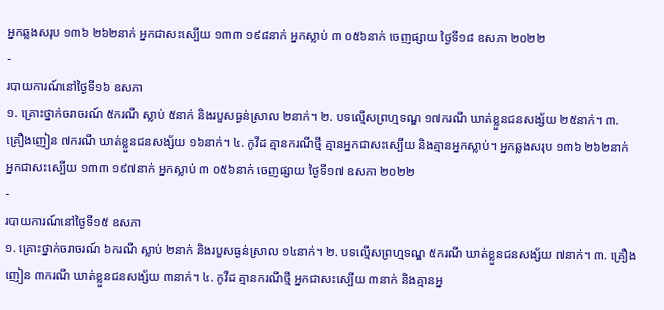អ្នកឆ្លងសរុប ១៣៦ ២៦២នាក់ អ្នកជាសះស្បើយ ១៣៣ ១៩៨នាក់ អ្នកស្លាប់ ៣ ០៥៦នាក់ ចេញផ្សាយ ថ្ងៃទី១៨ ឧសភា ២០២២
-
របាយការណ៍នៅថ្ងៃទី១៦ ឧសភា
១. គ្រោះថ្នាក់ចរាចរណ៍ ៥ករណី ស្លាប់ ៥នាក់ និងរបួសធ្ងន់ស្រាល ២នាក់។ ២. បទល្មើសព្រហ្មទណ្ឌ ១៧ករណី ឃាត់ខ្លួនជនសង្ស័យ ២៥នាក់។ ៣. គ្រឿងញៀន ៧ករណី ឃាត់ខ្លួនជនសង្ស័យ ១៦នាក់។ ៤. កូវីដ គ្មានករណីថ្មី គ្មានអ្នកជាសះស្បើយ និងគ្មានអ្នកស្លាប់។ អ្នកឆ្លងសរុប ១៣៦ ២៦២នាក់ អ្នកជាសះស្បើយ ១៣៣ ១៩៧នាក់ អ្នកស្លាប់ ៣ ០៥៦នាក់ ចេញផ្សាយ ថ្ងៃទី១៧ ឧសភា ២០២២
-
របាយការណ៍នៅថ្ងៃទី១៥ ឧសភា
១. គ្រោះថ្នាក់ចរាចរណ៍ ៦ករណី ស្លាប់ ២នាក់ និងរបួសធ្ងន់ស្រាល ១៤នាក់។ ២. បទល្មើសព្រហ្មទណ្ឌ ៥ករណី ឃាត់ខ្លួនជនសង្ស័យ ៧នាក់។ ៣. គ្រឿងញៀន ៣ករណី ឃាត់ខ្លួនជនសង្ស័យ ៣នាក់។ ៤. កូវីដ គ្មានករណីថ្មី អ្នកជាសះស្បើយ ៣នាក់ និងគ្មានអ្ន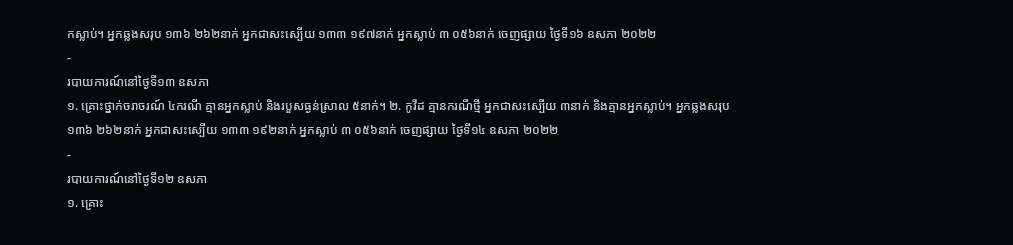កស្លាប់។ អ្នកឆ្លងសរុប ១៣៦ ២៦២នាក់ អ្នកជាសះស្បើយ ១៣៣ ១៩៧នាក់ អ្នកស្លាប់ ៣ ០៥៦នាក់ ចេញផ្សាយ ថ្ងៃទី១៦ ឧសភា ២០២២
-
របាយការណ៍នៅថ្ងៃទី១៣ ឧសភា
១. គ្រោះថ្នាក់ចរាចរណ៍ ៤ករណី គ្មានអ្នកស្លាប់ និងរបួសធ្ងន់ស្រាល ៥នាក់។ ២. កូវីដ គ្មានករណីថ្មី អ្នកជាសះស្បើយ ៣នាក់ និងគ្មានអ្នកស្លាប់។ អ្នកឆ្លងសរុប ១៣៦ ២៦២នាក់ អ្នកជាសះស្បើយ ១៣៣ ១៩២នាក់ អ្នកស្លាប់ ៣ ០៥៦នាក់ ចេញផ្សាយ ថ្ងៃទី១៤ ឧសភា ២០២២
-
របាយការណ៍នៅថ្ងៃទី១២ ឧសភា
១. គ្រោះ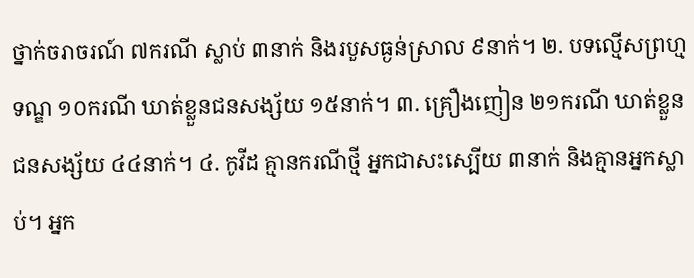ថ្នាក់ចរាចរណ៍ ៧ករណី ស្លាប់ ៣នាក់ និងរបួសធ្ងន់ស្រាល ៩នាក់។ ២. បទល្មើសព្រហ្មទណ្ឌ ១០ករណី ឃាត់ខ្លួនជនសង្ស័យ ១៥នាក់។ ៣. គ្រឿងញៀន ២១ករណី ឃាត់ខ្លួនជនសង្ស័យ ៤៤នាក់។ ៤. កូវីដ គ្មានករណីថ្មី អ្នកជាសះស្បើយ ៣នាក់ និងគ្មានអ្នកស្លាប់។ អ្នក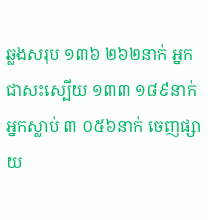ឆ្លងសរុប ១៣៦ ២៦២នាក់ អ្នកជាសះស្បើយ ១៣៣ ១៨៩នាក់ អ្នកស្លាប់ ៣ ០៥៦នាក់ ចេញផ្សាយ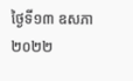ថ្ងៃទី១៣ ឧសភា ២០២២